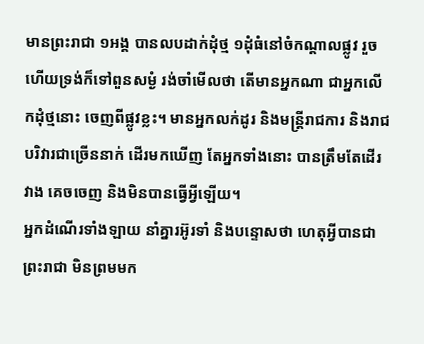មានព្រះរាជា ១អង្គ បានលបដាក់ដុំថ្ម ១ដុំធំនៅចំកណ្ដាលផ្លូវ រួចហើយទ្រង់ក៏ទៅពួនសម្ងំ រង់ចាំមើលថា តើមានអ្នកណា ជាអ្នកលើកដុំថ្មនោះ ចេញពីផ្លូវខ្លះ។ មានអ្នកលក់ដូរ និងមន្ត្រីរាជការ និងរាជបរិវារជាច្រើននាក់ ដើរមកឃើញ តែអ្នកទាំងនោះ បានត្រឹមតែដើរវាង គេចចេញ និងមិនបានធ្វើអ្វីឡើយ។
អ្នកដំណើរទាំងឡាយ នាំគ្នារអ៊ូរទាំ និងបន្ទោសថា ហេតុអ្វីបានជាព្រះរាជា មិនព្រមមក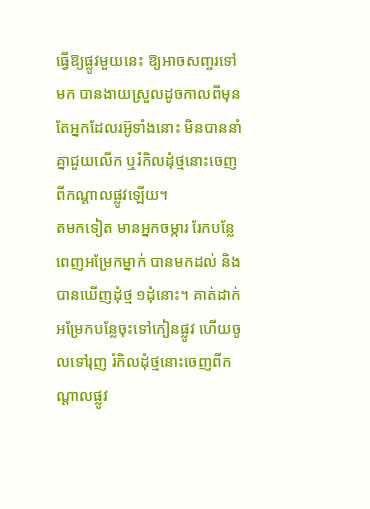ធ្វើឱ្យផ្លូវមួយនេះ ឱ្យអាចសញ្ចរទៅមក បានងាយស្រួលដូចកាលពីមុន តែអ្នកដែលរអ៊ូទាំងនោះ មិនបាននាំគ្នាជួយលើក ឬរំកិលដុំថ្មនោះចេញពីកណ្ដាលផ្លូវឡើយ។
តមកទៀត មានអ្នកចម្ការ រែកបន្លែពេញអម្រែកម្នាក់ បានមកដល់ និងបានឃើញដុំថ្ម ១ដុំនោះ។ គាត់ដាក់អម្រែកបន្លែចុះទៅកៀនផ្លូវ ហើយចូលទៅរុញ រំកិលដុំថ្មនោះចេញពីកណ្ដាលផ្លូវ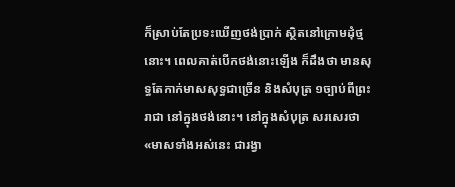ក៏ស្រាប់តែប្រទះឃើញថង់ប្រាក់ ស្ថិតនៅក្រោមដុំថ្មនោះ។ ពេលគាត់បើកថង់នោះឡើង ក៏ដឹងថា មានសុទ្ធតែកាក់មាសសុទ្ធជាច្រើន និងសំបុត្រ ១ច្បាប់ពីព្រះរាជា នៅក្នុងថង់នោះ។ នៅក្នុងសំបុត្រ សរសេរថា «មាសទាំងអស់នេះ ជារង្វា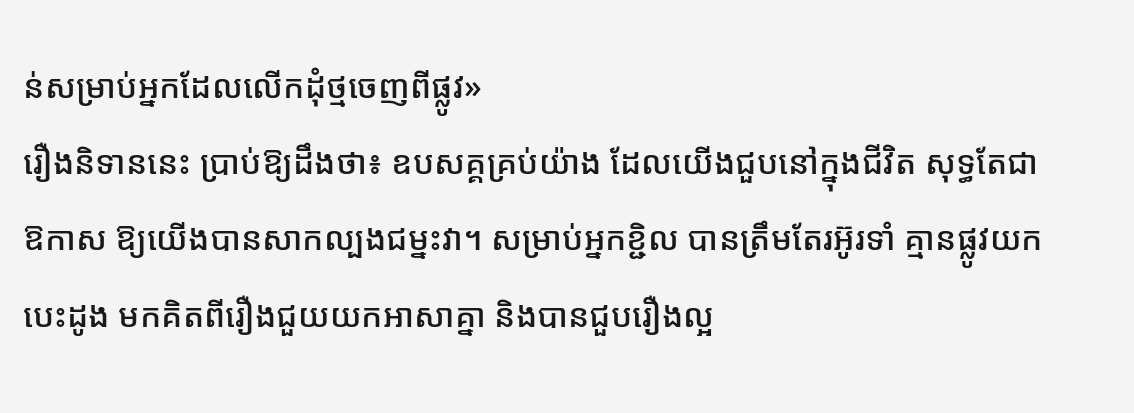ន់សម្រាប់អ្នកដែលលើកដុំថ្មចេញពីផ្លូវ»
រឿងនិទាននេះ ប្រាប់ឱ្យដឹងថា៖ ឧបសគ្គគ្រប់យ៉ាង ដែលយើងជួបនៅក្នុងជីវិត សុទ្ធតែជាឱកាស ឱ្យយើងបានសាកល្បងជម្នះវា។ សម្រាប់អ្នកខ្ជិល បានត្រឹមតែរអ៊ូរទាំ គ្មានផ្លូវយកបេះដូង មកគិតពីរឿងជួយយកអាសាគ្នា និងបានជួបរឿងល្អ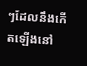ៗដែលនឹងកើតឡើងនៅ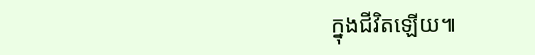ក្នុងជីវិតឡើយ៕